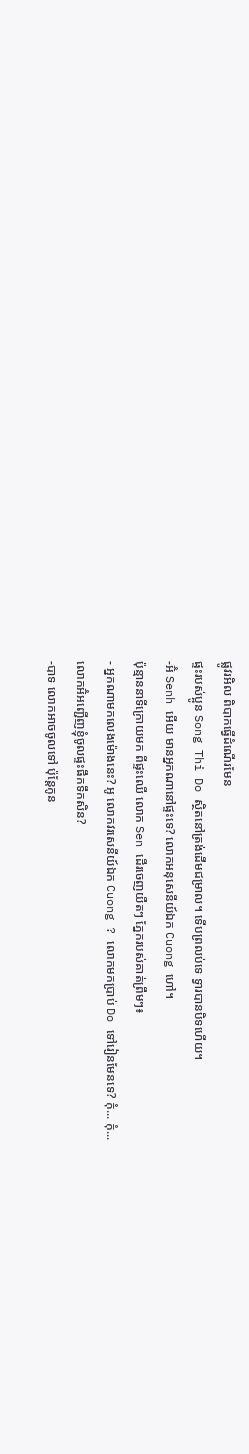ផ្លូវរអិល ពិបាកធ្វើដំណើរមែន
ផ្ទះរបស់ប្អូន Song Thi Do ស្ថិតនៅត្រង់ដើមជម្រាល។ ទើបព្រលប់ទេ ទ្វារបានបិទហើយ។
-អ៊ំ Senh អើយ មានអ្នកណានៅផ្ទះទេ? លោកអនុសេនីយ៍ឯក Cuong ហៅ។
ប៉ុន្មាននាទីក្រោយមក ពីផ្ទះឈើ លោក Sen ដើរចេញយឺតៗ ភ្នែករបស់គាត់ព្រឹមៗ៖
- អ្នកណាមកលេងម៉ោងនេះ? អូ លោកវរសេនីយ៍ឯក Cuong ? លោកមកប្រាប់ Do ទៅរៀនមែនទេ? កុំ... កុំ...
លោកអ៊ំអញ្ជើញខ្ញុំចូលផ្ទះផឹកទឹកសិន?
-បាទ លោកអាចចូលទៅ ប៉ុន្តែកូន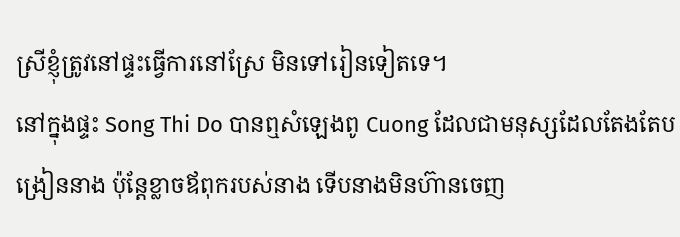ស្រីខ្ញុំត្រូវនៅផ្ទះធ្វើការនៅស្រែ មិនទៅរៀនទៀតទេ។
នៅក្នុងផ្ទះ Song Thi Do បានឮសំឡេងពូ Cuong ដែលជាមនុស្សដែលតែងតែបង្រៀននាង ប៉ុន្តែខ្លាចឪពុករបស់នាង ទើបនាងមិនហ៊ានចេញ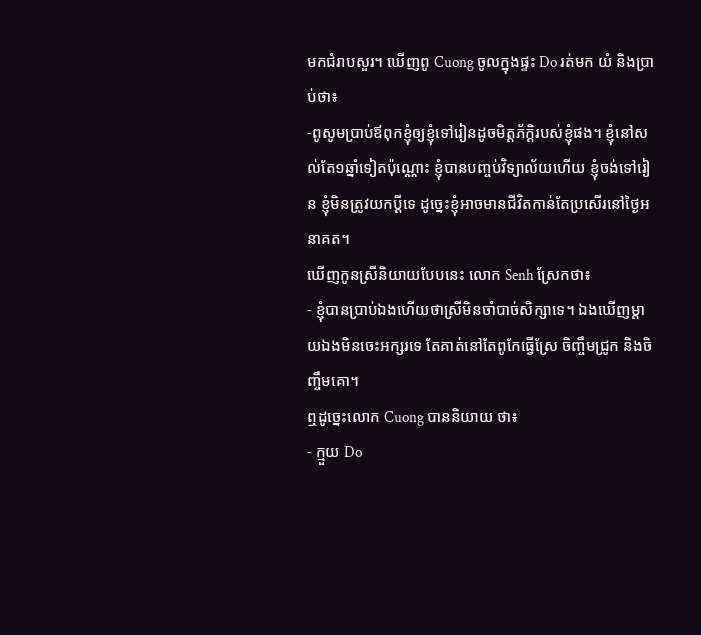មកជំរាបសួរ។ ឃើញពូ Cuong ចូលក្នុងផ្ទះ Do រត់មក យំ និងប្រាប់ថា៖
-ពូសូមប្រាប់ឪពុកខ្ញុំឲ្យខ្ញុំទៅរៀនដូចមិត្តភ័ក្តិរបស់ខ្ញុំផង។ ខ្ញុំនៅសល់តែ១ឆ្នាំទៀតប៉ុណ្ណោះ ខ្ញុំបានបញ្ចប់វិទ្យាល័យហើយ ខ្ញុំចង់ទៅរៀន ខ្ញុំមិនត្រូវយកប្តីទេ ដូច្នេះខ្ញុំអាចមានជីវិតកាន់តែប្រសើរនៅថ្ងៃអនាគត។
ឃើញកូនស្រីនិយាយបែបនេះ លោក Senh ស្រែកថា៖
- ខ្ញុំបានប្រាប់ឯងហើយថាស្រីមិនចាំបាច់សិក្សាទេ។ ឯងឃើញម្តាយឯងមិនចេះអក្សរទេ តែគាត់នៅតែពូកែធ្វើស្រែ ចិញ្ចឹមជ្រូក និងចិញ្ចឹមគោ។
ឮដូច្នេះលោក Cuong បាននិយាយ ថា៖
- ក្មួយ Do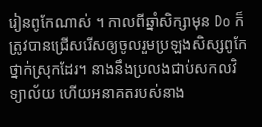រៀនពូកែណាស់ ។ កាលពីឆ្នាំសិក្សាមុន Do ក៏ត្រូវបានជ្រើសរើសឲ្យចូលរួមប្រឡងសិស្សពូកែថ្នាក់ស្រុកដែរ។ នាងនឹងប្រលងជាប់សកលវិទ្យាល័យ ហើយអនាគតរបស់នាង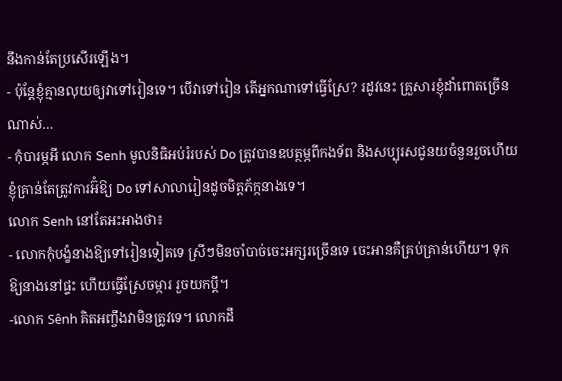នឹងកាន់តែប្រសើរឡើង។
- ប៉ុន្តែខ្ញុំគ្មានលុយឲ្យវាទៅរៀនទេ។ បើវាទៅរៀន តើអ្នកណាទៅធ្វើស្រែ? រដូវនេះ គ្រួសារខ្ញុំដាំពោតច្រើនណាស់…
- កុំបារម្ភអី លោក Senh មូលនិធិអប់រំរបស់ Do ត្រូវបានឧបត្ថម្ភពីកងទ័ព និងសប្បុរសជូនយចំនួនរួចហើយ ខ្ញុំគ្រាន់តែត្រូវការអ៊ំឱ្យ Do ទៅសាលារៀនដូចមិត្តភ័ក្កនាងទេ។
លោក Senh នៅតែអះអាងថា៖
- លោកកុំបង្ខំនាងឱ្យទៅរៀនទៀតទេ ស្រីៗមិនចាំបាច់ចេះអក្សរច្រើនទេ ចេះអានគឺគ្រប់គ្រាន់ហើយ។ ទុកឱ្យនាងនៅផ្ទះ ហើយធ្វើស្រែចម្ការ រួចយកប្តី។
-លោក Sênh គិតអញ្ចឹងវាមិនត្រូវទេ។ លោកដឹ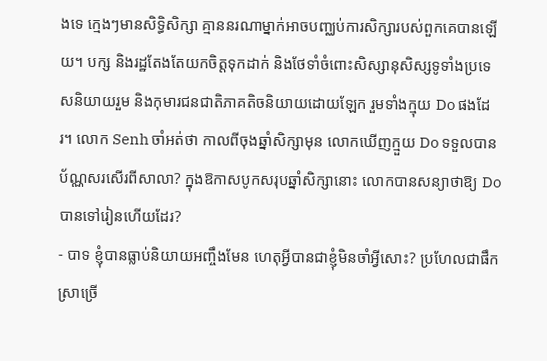ងទេ ក្មេងៗមានសិទ្ធិសិក្សា គ្មាននរណាម្នាក់អាចបញ្ឈប់ការសិក្សារបស់ពួកគេបានឡើយ។ បក្ស និងរដ្ឋតែងតែយកចិត្តទុកដាក់ និងថែទាំចំពោះសិស្សានុសិស្សទូទាំងប្រទេសនិយាយរួម និងកុមារជនជាតិភាគតិចនិយាយដោយឡែក រួមទាំងក្មុយ Do ផងដែរ។ លោក Senh ចាំអត់ថា កាលពីចុងឆ្នាំសិក្សាមុន លោកឃើញក្មួយ Do ទទួលបានប័ណ្ណសរសើរពីសាលា? ក្នុងឱកាសបូកសរុបឆ្នាំសិក្សានោះ លោកបានសន្យាថាឱ្យ Do បានទៅរៀនហើយដែរ?
- បាទ ខ្ញុំបានធ្លាប់និយាយអញ្ចឹងមែន ហេតុអ្វីបានជាខ្ញុំមិនចាំអ្វីសោះ? ប្រហែលជាផឹកស្រាច្រើ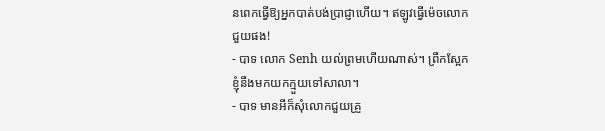នពេកធ្វើឱ្យអ្នកបាត់បង់ប្រាជ្ញាហើយ។ ឥឡូវធ្វើម៉េចលោកជួយផង!
- បាទ លោក Senh យល់ព្រមហើយណាស់។ ព្រឹកស្អែកខ្ញុំនឹងមកយកក្មួយទៅសាលា។
- បាទ មានអីក៏សុំលោកជួយគ្រួ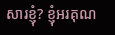សារខ្ញុំ? ខ្ញុំអរគុណ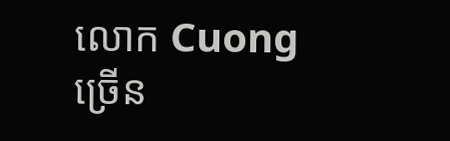លោក Cuong ច្រើន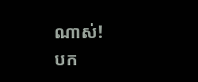ណាស់!
បក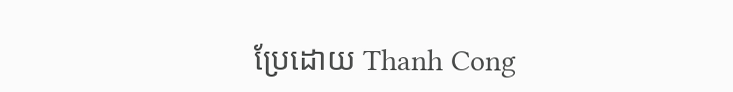ប្រែដោយ Thanh Cong